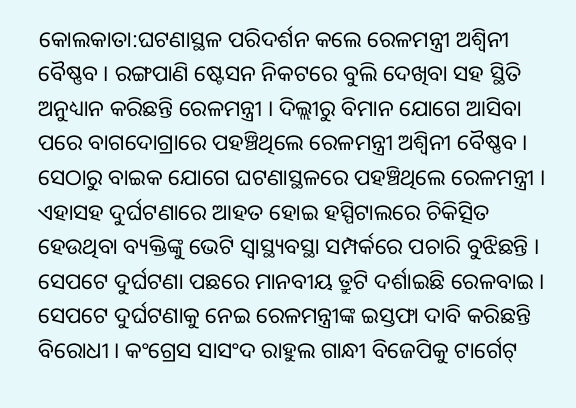କୋଲକାତା:ଘଟଣାସ୍ଥଳ ପରିଦର୍ଶନ କଲେ ରେଳମନ୍ତ୍ରୀ ଅଶ୍ବିନୀ ବୈଷ୍ଣବ । ରଙ୍ଗପାଣି ଷ୍ଟେସନ ନିକଟରେ ବୁଲି ଦେଖିବା ସହ ସ୍ଥିତି ଅନୁଧ୍ୟାନ କରିଛନ୍ତି ରେଳମନ୍ତ୍ରୀ । ଦିଲ୍ଲୀରୁ ବିମାନ ଯୋଗେ ଆସିବା ପରେ ବାଗଦୋଗ୍ରାରେ ପହଞ୍ଚିଥିଲେ ରେଳମନ୍ତ୍ରୀ ଅଶ୍ବିନୀ ବୈଷ୍ଣବ । ସେଠାରୁ ବାଇକ ଯୋଗେ ଘଟଣାସ୍ଥଳରେ ପହଞ୍ଚିଥିଲେ ରେଳମନ୍ତ୍ରୀ । ଏହାସହ ଦୁର୍ଘଟଣାରେ ଆହତ ହୋଇ ହସ୍ପିଟାଲରେ ଚିକିତ୍ସିତ ହେଉଥିବା ବ୍ୟକ୍ତିଙ୍କୁ ଭେଟି ସ୍ବାସ୍ଥ୍ୟବସ୍ଥା ସମ୍ପର୍କରେ ପଚାରି ବୁଝିଛନ୍ତି । ସେପଟେ ଦୁର୍ଘଟଣା ପଛରେ ମାନବୀୟ ତ୍ରୁଟି ଦର୍ଶାଇଛି ରେଳବାଇ ।
ସେପଟେ ଦୁର୍ଘଟଣାକୁ ନେଇ ରେଳମନ୍ତ୍ରୀଙ୍କ ଇସ୍ତଫା ଦାବି କରିଛନ୍ତି ବିରୋଧୀ । କଂଗ୍ରେସ ସାସଂଦ ରାହୁଲ ଗାନ୍ଧୀ ବିଜେପିକୁ ଟାର୍ଗେଟ୍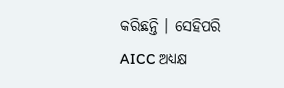କରିଛନ୍ତି । ସେହିପରି AICC ଅଧ୍ୟକ୍ଷ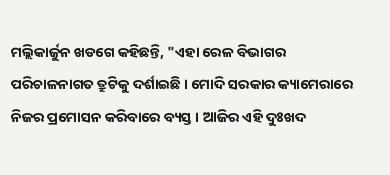ମଲ୍ଲିକାର୍ଜୁନ ଖଡଗେ କହିଛନ୍ତି, "ଏହା ରେଳ ବିଭାଗର ପରିଚାଳନାଗତ ତ୍ରୁଟିକୁ ଦର୍ଶାଇଛି । ମୋଦି ସରକାର କ୍ୟାମେରାରେ ନିଜର ପ୍ରମୋସନ କରିବାରେ ବ୍ୟସ୍ତ । ଆଜିର ଏହି ଦୁଃଖଦ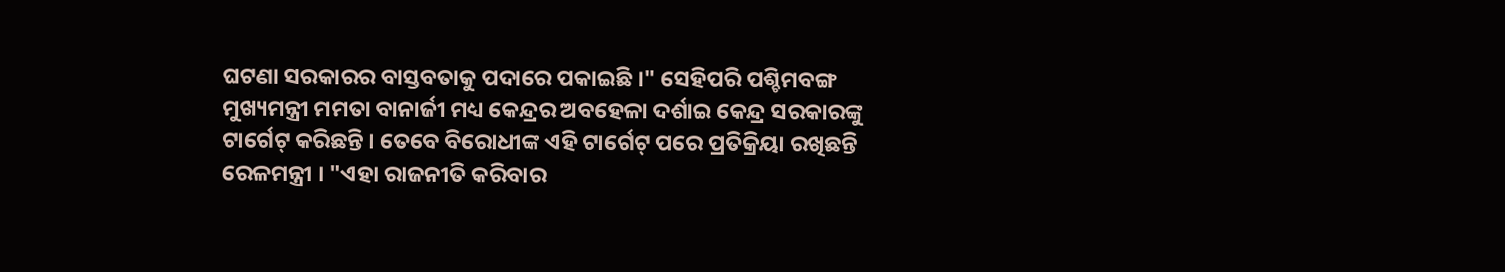ଘଟଣା ସରକାରର ବାସ୍ତବତାକୁ ପଦାରେ ପକାଇଛି ।" ସେହିପରି ପଶ୍ଚିମବଙ୍ଗ ମୁଖ୍ୟମନ୍ତ୍ରୀ ମମତା ବାନାର୍ଜୀ ମଧ୍ୟ କେନ୍ଦ୍ରର ଅବହେଳା ଦର୍ଶାଇ କେନ୍ଦ୍ର ସରକାରଙ୍କୁ ଟାର୍ଗେଟ୍ କରିଛନ୍ତି । ତେବେ ବିରୋଧୀଙ୍କ ଏହି ଟାର୍ଗେଟ୍ ପରେ ପ୍ରତିକ୍ରିୟା ରଖିଛନ୍ତି ରେଳମନ୍ତ୍ରୀ । "ଏହା ରାଜନୀତି କରିବାର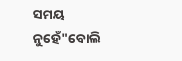ସମୟ ନୁହେଁ"ବୋଲି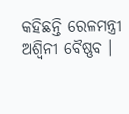କହିଛନ୍ତି ରେଳମନ୍ତ୍ରୀ ଅଶ୍ବିନୀ ବୈଷ୍ଣବ ।